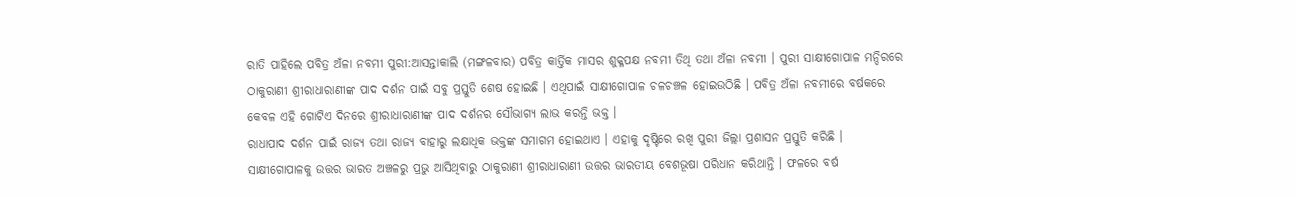ରାତି ପାହିଲେ ପବିତ୍ର ଅଁଳା ନବମୀ ପୁରୀ:ଆସନ୍ତାକାଲି (ମଙ୍ଗଳବାର) ପବିତ୍ର କାର୍ତ୍ତିକ ମାସର ଶୁକ୍ଳପକ୍ଷ ନବମୀ ତିଥି ତଥା ଅଁଳା ନବମୀ । ପୁରୀ ସାକ୍ଷୀଗୋପାଳ ମନ୍ଦିରରେ ଠାକୁରାଣୀ ଶ୍ରୀରାଧାରାଣୀଙ୍କ ପାଦ ଦର୍ଶନ ପାଇଁ ସବୁ ପ୍ରସ୍ତୁତି ଶେଷ ହୋଇଛି । ଏଥିପାଇଁ ସାକ୍ଷୀଗୋପାଳ ଚଳଚଞ୍ଚଳ ହୋଇଉଠିଛି । ପବିତ୍ର ଅଁଳା ନବମୀରେ ବର୍ଷକରେ କେବଳ ଏହି ଗୋଟିଏ ଦିନରେ ଶ୍ରୀରାଧାରାଣୀଙ୍କ ପାଦ ଦର୍ଶନର ସୌଭାଗ୍ୟ ଲାଭ କରନ୍ତି ଭକ୍ତ ।
ରାଧାପାଦ ଦର୍ଶନ ପାଇଁ ରାଜ୍ୟ ତଥା ରାଜ୍ୟ ବାହାରୁ ଲକ୍ଷାଧିକ ଭକ୍ତଙ୍କ ସମାଗମ ହୋଇଥାଏ । ଏହାକୁ ଦୃଷ୍ଟିରେ ରଖି ପୁରୀ ଜିଲ୍ଲା ପ୍ରଶାସନ ପ୍ରସ୍ତୁତି କରିଛି । ସାକ୍ଷୀଗୋପାଳକୁ ଉତ୍ତର ଭାରତ ଅଞ୍ଚଳରୁ ପ୍ରଭୁ ଆସିଥିବାରୁ ଠାକୁରାଣୀ ଶ୍ରୀରାଧାରାଣୀ ଉତ୍ତର ଭାରତୀୟ ବେଶଭୂଷା ପରିଧାନ କରିଥାନ୍ତି । ଫଳରେ ବର୍ଷ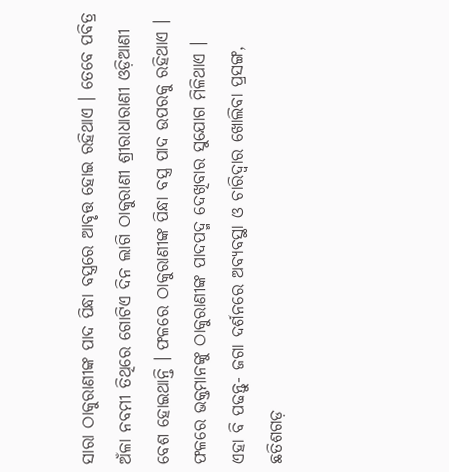ସାରା ଠାକୁରାଣୀଙ୍କ ପାଦ ପିନ୍ଧା ବସ୍ତ୍ରରେ ଆବୃତ୍ତ ହୋଇ ରହିଥାଏ । ତେବେ ପବିତ୍ର ଅଁଳା ନବମୀ ତିଥିରେ ଗୋଟିଏ ଦିନ ଲାଗି ଠାକୁରାଣୀ ଶ୍ରୀରାଧାରାଣୀ ଓଡ଼ିଆଣୀ ବେଶ ହୋଇଥାନ୍ତି । ଫଳରେ ଠାକୁରାଣୀଙ୍କ ପିନ୍ଧା ବସ୍ତ୍ର ପାଦ ଉପରକୁ ରହିଥାଏ । ଫଳରେ ଭକ୍ତମାନଙ୍କୁ ଠାକୁରାଣୀଙ୍କ ପାଦପଦ୍ମ ଦେଖିବାର ସୁଯୋଗ ମିଳିଥାଏ ।
ଏହା ବି ପଢନ୍ତୁ- ଜଗା ଦର୍ଶନରେ ଅବ୍ୟବସ୍ଥା ଓ ଚାରିଦ୍ବାର ଖୋଲିବା ପ୍ରସଙ୍ଗ, ଛତିଶଗଡ଼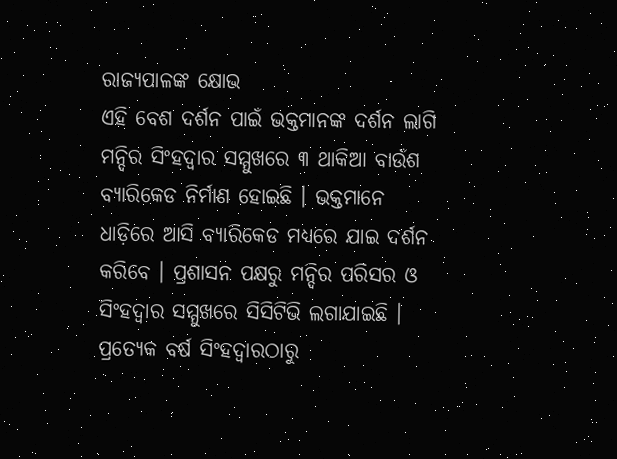ରାଜ୍ୟପାଳଙ୍କ କ୍ଷୋଭ
ଏହି ବେଶ ଦର୍ଶନ ପାଇଁ ଭକ୍ତମାନଙ୍କ ଦର୍ଶନ ଲାଗି ମନ୍ଦିର ସିଂହଦ୍ଵାର ସମ୍ମୁଖରେ ୩ ଥାକିଆ ବାଉଁଶ ବ୍ୟାରିକେଡ ନିର୍ମାଣ ହୋଇଛି । ଭକ୍ତମାନେ ଧାଡ଼ିରେ ଆସି ବ୍ୟାରିକେଡ ମଧ୍ୟରେ ଯାଇ ଦର୍ଶନ କରିବେ । ପ୍ରଶାସନ ପକ୍ଷରୁ ମନ୍ଦିର ପରିସର ଓ ସିଂହଦ୍ଵାର ସମ୍ମୁଖରେ ସିସିଟିଭି ଲଗାଯାଇଛି । ପ୍ରତ୍ୟେକ ବର୍ଷ ସିଂହଦ୍ଵାରଠାରୁ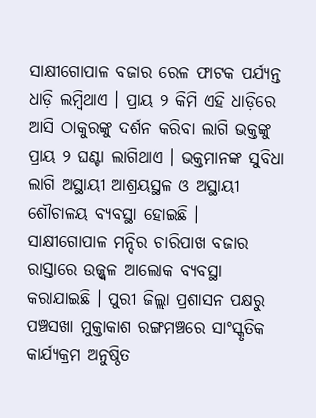ସାକ୍ଷୀଗୋପାଳ ବଜାର ରେଳ ଫାଟକ ପର୍ଯ୍ୟନ୍ତ ଧାଡ଼ି ଲମ୍ବିଥାଏ । ପ୍ରାୟ ୨ କିମି ଏହି ଧାଡ଼ିରେ ଆସି ଠାକୁରଙ୍କୁ ଦର୍ଶନ କରିବା ଲାଗି ଭକ୍ତଙ୍କୁ ପ୍ରାୟ ୨ ଘଣ୍ଟା ଲାଗିଥାଏ । ଭକ୍ତମାନଙ୍କ ସୁବିଧା ଲାଗି ଅସ୍ଥାୟୀ ଆଶ୍ରୟସ୍ଥଳ ଓ ଅସ୍ଥାୟୀ ଶୌଚାଳୟ ବ୍ୟବସ୍ଥା ହୋଇଛି ।
ସାକ୍ଷୀଗୋପାଳ ମନ୍ଦିର ଚାରିପାଖ ବଜାର ରାସ୍ତାରେ ଉଜ୍ଜ୍ବଳ ଆଲୋକ ବ୍ୟବସ୍ଥା କରାଯାଇଛି । ପୁରୀ ଜିଲ୍ଲା ପ୍ରଶାସନ ପକ୍ଷରୁ ପଞ୍ଚସଖା ମୁକ୍ତାକାଶ ରଙ୍ଗମଞ୍ଚରେ ସାଂସ୍କୃତିକ କାର୍ଯ୍ୟକ୍ରମ ଅନୁଷ୍ଠିତ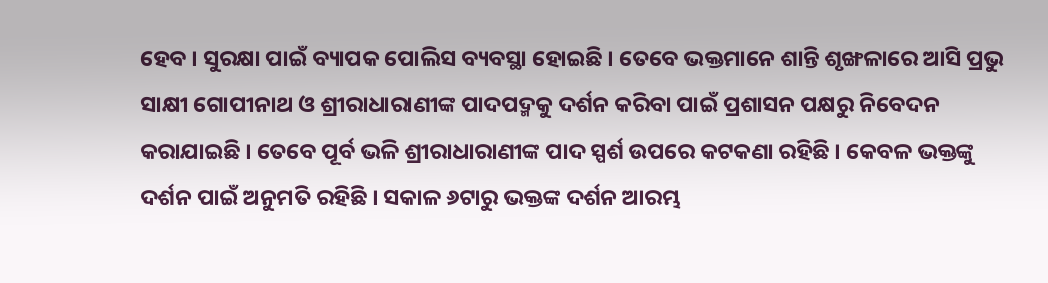ହେବ । ସୁରକ୍ଷା ପାଇଁ ବ୍ୟାପକ ପୋଲିସ ବ୍ୟବସ୍ଥା ହୋଇଛି । ତେବେ ଭକ୍ତମାନେ ଶାନ୍ତି ଶୃଙ୍ଖଳାରେ ଆସି ପ୍ରଭୁ ସାକ୍ଷୀ ଗୋପୀନାଥ ଓ ଶ୍ରୀରାଧାରାଣୀଙ୍କ ପାଦପଦ୍ମକୁ ଦର୍ଶନ କରିବା ପାଇଁ ପ୍ରଶାସନ ପକ୍ଷରୁ ନିବେଦନ କରାଯାଇଛି । ତେବେ ପୂର୍ବ ଭଳି ଶ୍ରୀରାଧାରାଣୀଙ୍କ ପାଦ ସ୍ପର୍ଶ ଉପରେ କଟକଣା ରହିଛି । କେବଳ ଭକ୍ତଙ୍କୁ ଦର୍ଶନ ପାଇଁ ଅନୁମତି ରହିଛି । ସକାଳ ୬ଟାରୁ ଭକ୍ତଙ୍କ ଦର୍ଶନ ଆରମ୍ଭ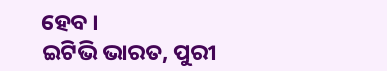ହେବ ।
ଇଟିଭି ଭାରତ, ପୁରୀ